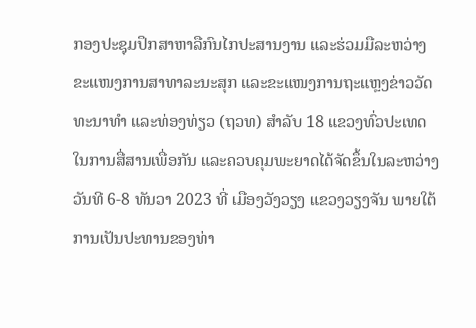ກອງປະຊຸມປຶກສາຫາລືກົນໄກປະສານງານ ແລະຮ່ວມມືລະຫວ່າງຂະແໜງການສາທາລະນະສຸກ ແລະຂະແໜງການຖະແຫຼງຂ່າວວັດທະນາທຳ ແລະທ່ອງທ່ຽວ (ຖວທ) ສໍາລັບ 18 ແຂວງທົ່ວປະເທດໃນການສື່ສານເພື່ອກັນ ແລະຄວບຄຸມພະຍາດໄດ້ຈັດຂຶ້ນໃນລະຫວ່າງວັນທີ 6-8 ທັນວາ 2023 ທີ່ ເມືອງວັງວຽງ ແຂວງວຽງຈັນ ພາຍໃຕ້ການເປັນປະທານຂອງທ່າ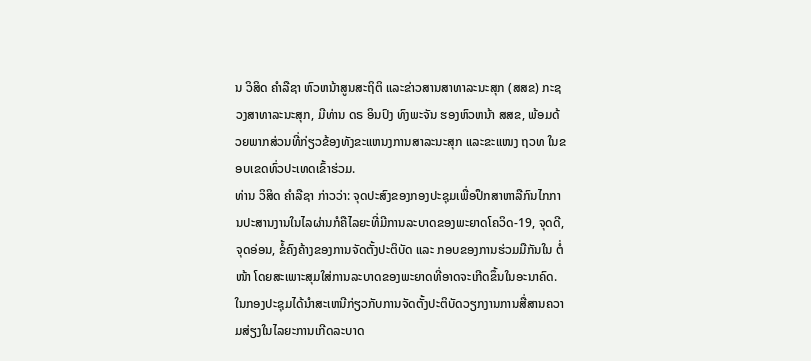ນ ວິສິດ ຄໍາລືຊາ ຫົວຫນ້າສູນສະຖິຕິ ແລະຂ່າວສານສາທາລະນະສຸກ (ສສຂ) ກະຊວງສາທາລະນະສຸກ, ມີທ່ານ ດຣ ອິນປົງ ທົງພະຈັນ ຮອງຫົວຫນ້າ ສສຂ, ພ້ອມດ້ວຍພາກສ່ວນທີ່ກ່ຽວຂ້ອງທັງຂະແຫນງການສາລະນະສຸກ ແລະຂະແໜງ ຖວທ ໃນຂອບເຂດທົ່ວປະເທດເຂົ້າຮ່ວມ.
ທ່ານ ວິສິດ ຄໍາລືຊາ ກ່າວວ່າ: ຈຸດປະສົງຂອງກອງປະຊຸມເພື່ອປຶກສາຫາລືກົນໄກການປະສານງານໃນໄລຜ່ານກໍຄືໄລຍະທີ່ມີການລະບາດຂອງພະຍາດໂຄວິດ-19, ຈຸດດີ, ຈຸດອ່ອນ, ຂໍ້ຄົງຄ້າງຂອງການຈັດຕັ້ງປະຕິບັດ ແລະ ກອບຂອງການຮ່ວມມືກັນໃນ ຕໍ່ໜ້າ ໂດຍສະເພາະສຸມໃສ່ການລະບາດຂອງພະຍາດທີ່ອາດຈະເກີດຂຶ້ນໃນອະນາຄົດ.
ໃນກອງປະຊຸມໄດ້ນໍາສະເຫນີກ່ຽວກັບການຈັດຕັ້ງປະຕິບັດວຽກງານການສື່ສານຄວາມສ່ຽງໃນໄລຍະການເກີດລະບາດ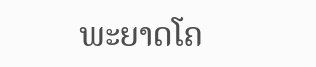ພະຍາດໂຄ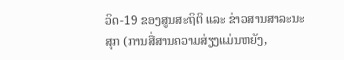ວິດ-19 ຂອງສູນສະຖິຕິ ແລະ ຂ່າວສານສາລະນະສຸກ (ການສື່ສານຄວາມສ່ຽງແມ່ນຫຍັງ,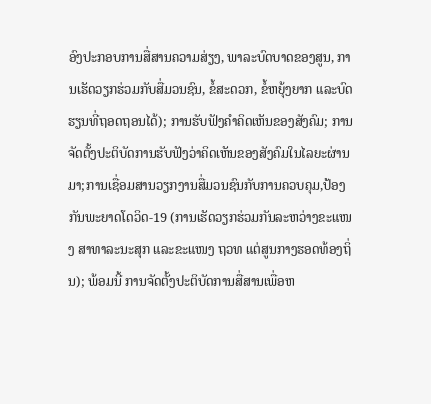ອົງປະກອບການສື່ສານຄວາມສ່ຽງ, ພາລະບົດບາດຂອງສູນ, ການເຮັດວຽກຮ່ວມກັບສື່ມວນຊົນ, ຂໍ້ສະດວກ, ຂໍ້ຫຍຸ້ງຍາກ ແລະບົດຮຽນທີ່ຖອດຖອນໄດ້); ການຮັບຟັງຄຳຄິດເຫັນຂອງສັງຄົມ; ການຈັດຕັ້ງປະຕິບັດການຮັບຟັງວ່າຄິດເຫັນຂອງສັງຄົມໃນໄລຍະຜ່ານມາ;ການເຊື່ອມສານວຽກງານສື່ມວນຊົນກັບການຄວບຄຸມ,ປ້ອງກັນພະຍາດໂດວິດ-19 (ການເຮັດວຽກຮ່ວມກັນລະຫວ່າງຂະແໜງ ສາທາລະນະສຸກ ແລະຂະແໜງ ຖວທ ແຕ່ສູນກາງຮອດທ້ອງຖິ່ນ); ພ້ອມນີ້ ການຈັດຕັ້ງປະຕິບັດການສື່ສານເພື່ອຫ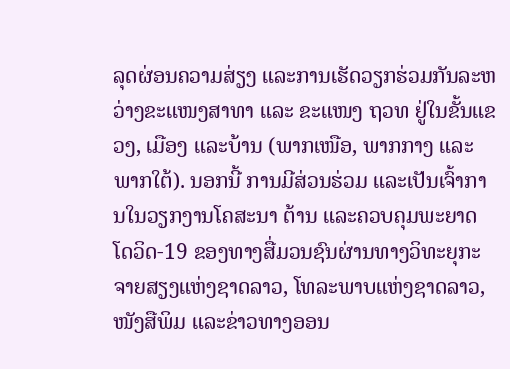ລຸດຜ່ອນຄວາມສ່ຽງ ແລະການເຮັດວຽກຮ່ວມກັນລະຫວ່າງຂະແໜງສາທາ ແລະ ຂະແໜງ ຖວທ ຢູ່ໃນຂັ້ນແຂວງ, ເມືອງ ແລະບ້ານ (ພາກເໜືອ, ພາກກາງ ແລະພາກໃຕ້). ນອກນີ້ ການມີສ່ວນຮ່ວມ ແລະເປັນເຈົ້າການໃນວຽກງານໂຄສະນາ ຕ້ານ ແລະຄວບຄຸມພະຍາດໂດວິດ-19 ຂອງທາງສື່ມວນຊົນຜ່ານທາງວິທະຍຸກະຈາຍສຽງແຫ່ງຊາດລາວ, ໂທລະພາບແຫ່ງຊາດລາວ, ໜັງສືພິມ ແລະຂ່າວທາງອອນ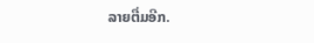ລາຍຕື່ມອີກ.